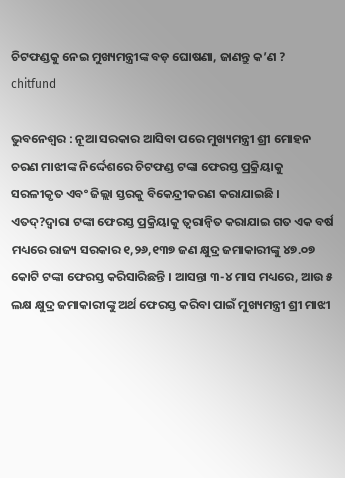ଚିଟଫଣ୍ଡକୁ ନେଇ ମୁଖ୍ୟମନ୍ତ୍ରୀଙ୍କ ବଡ଼ ଘୋଷଣା, ଜାଣନ୍ତୁ କ’ଣ ?
chitfund

ଭୁବନେଶ୍ୱର : ନୂଆ ସରକାର ଆସିବା ପରେ ମୁଖ୍ୟମନ୍ତ୍ରୀ ଶ୍ରୀ ମୋହନ ଚରଣ ମାଝୀଙ୍କ ନିର୍ଦ୍ଦେଶରେ ଚିଟଫଣ୍ଡ ଟଙ୍କା ଫେରସ୍ତ ପ୍ରକ୍ରିୟାକୁ ସରଳୀକୃତ ଏବଂ ଜିଲ୍ଲା ସ୍ତରକୁ ବିକେନ୍ଦ୍ରୀକରଣ କରାଯାଇଛି ।
ଏତଦ୍?ଦ୍ୱାରା ଟଙ୍କା ଫେରସ୍ତ ପ୍ରକ୍ରିୟାକୁ ତ୍ୱରାନ୍ୱିତ କରାଯାଇ ଗତ ଏକ ବର୍ଷ ମଧ୍ୟରେ ରାଜ୍ୟ ସରକାର ୧,୨୬,୧୩୭ ଜଣ କ୍ଷୁଦ୍ର ଜମାକାରୀଙ୍କୁ ୪୭.୦୭ କୋଟି ଟଙ୍କା ଫେରସ୍ତ କରିସାରିଛନ୍ତି । ଆସନ୍ତା ୩-୪ ମାସ ମଧ୍ୟରେ, ଆଉ ୫ ଲକ୍ଷ କ୍ଷୁଦ୍ର ଜମାକାରୀଙ୍କୁ ଅର୍ଥ ଫେରସ୍ତ କରିବା ପାଇଁ ମୁଖ୍ୟମନ୍ତ୍ରୀ ଶ୍ରୀ ମାଝୀ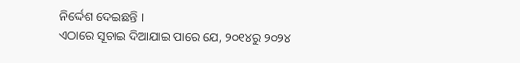ନିର୍ଦ୍ଦେଶ ଦେଇଛନ୍ତି ।
ଏଠାରେ ସୂଚାଇ ଦିଆଯାଇ ପାରେ ଯେ, ୨୦୧୪ରୁ ୨୦୨୪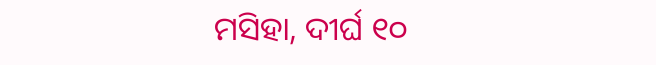ମସିହା, ଦୀର୍ଘ ୧୦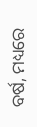ବର୍ଷ, ମଧ୍ୟରେ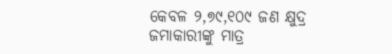କେବଳ ୨,୭୯,୧୦୯ ଜଣ କ୍ଷୁଦ୍ର ଜମାକାରୀଙ୍କୁ ମାତ୍ର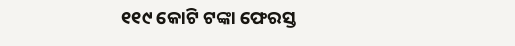୧୧୯ କୋଟି ଟଙ୍କା ଫେରସ୍ତ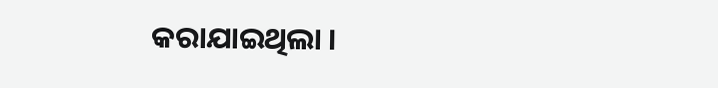କରାଯାଇଥିଲା ।